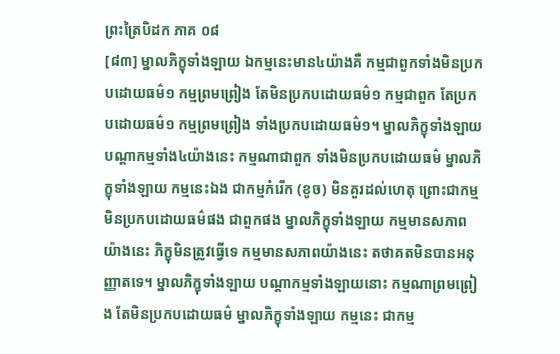ព្រះត្រៃបិដក ភាគ ០៨
[៨៣] ម្នាលភិក្ខុទាំងឡាយ ឯកម្មនេះមាន៤យ៉ាងគឺ កម្មជាពួកទាំងមិនប្រកបដោយធម៌១ កម្មព្រមព្រៀង តែមិនប្រកបដោយធម៌១ កម្មជាពួក តែប្រកបដោយធម៌១ កម្មព្រមព្រៀង ទាំងប្រកបដោយធម៌១។ ម្នាលភិក្ខុទាំងឡាយ បណ្តាកម្មទាំង៤យ៉ាងនេះ កម្មណាជាពួក ទាំងមិនប្រកបដោយធម៌ ម្នាលភិក្ខុទាំងឡាយ កម្មនេះឯង ជាកម្មកំរើក (ខូច) មិនគួរដល់ហេតុ ព្រោះជាកម្មមិនប្រកបដោយធម៌ផង ជាពួកផង ម្នាលភិក្ខុទាំងឡាយ កម្មមានសភាពយ៉ាងនេះ ភិក្ខុមិនត្រូវធ្វើទេ កម្មមានសភាពយ៉ាងនេះ តថាគតមិនបានអនុញ្ញាតទេ។ ម្នាលភិក្ខុទាំងឡាយ បណ្តាកម្មទាំងឡាយនោះ កម្មណាព្រមព្រៀង តែមិនប្រកបដោយធម៌ ម្នាលភិក្ខុទាំងឡាយ កម្មនេះ ជាកម្ម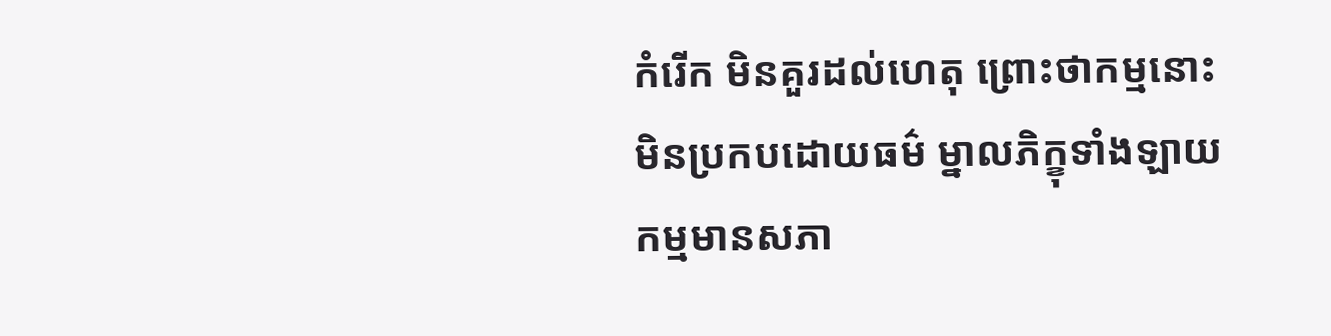កំរើក មិនគួរដល់ហេតុ ព្រោះថាកម្មនោះ មិនប្រកបដោយធម៌ ម្នាលភិក្ខុទាំងឡាយ កម្មមានសភា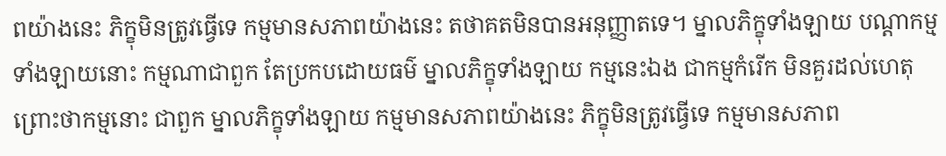ពយ៉ាងនេះ ភិក្ខុមិនត្រូវធ្វើទេ កម្មមានសភាពយ៉ាងនេះ តថាគតមិនបានអនុញ្ញាតទេ។ ម្នាលភិក្ខុទាំងឡាយ បណ្តាកម្មទាំងឡាយនោះ កម្មណាជាពួក តែប្រកបដោយធម៌ ម្នាលភិក្ខុទាំងឡាយ កម្មនេះឯង ជាកម្មកំរើក មិនគួរដល់ហេតុ ព្រោះថាកម្មនោះ ជាពួក ម្នាលភិក្ខុទាំងឡាយ កម្មមានសភាពយ៉ាងនេះ ភិក្ខុមិនត្រូវធ្វើទេ កម្មមានសភាព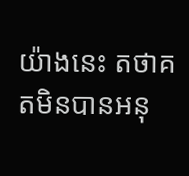យ៉ាងនេះ តថាគតមិនបានអនុ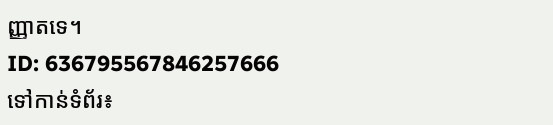ញ្ញាតទេ។
ID: 636795567846257666
ទៅកាន់ទំព័រ៖